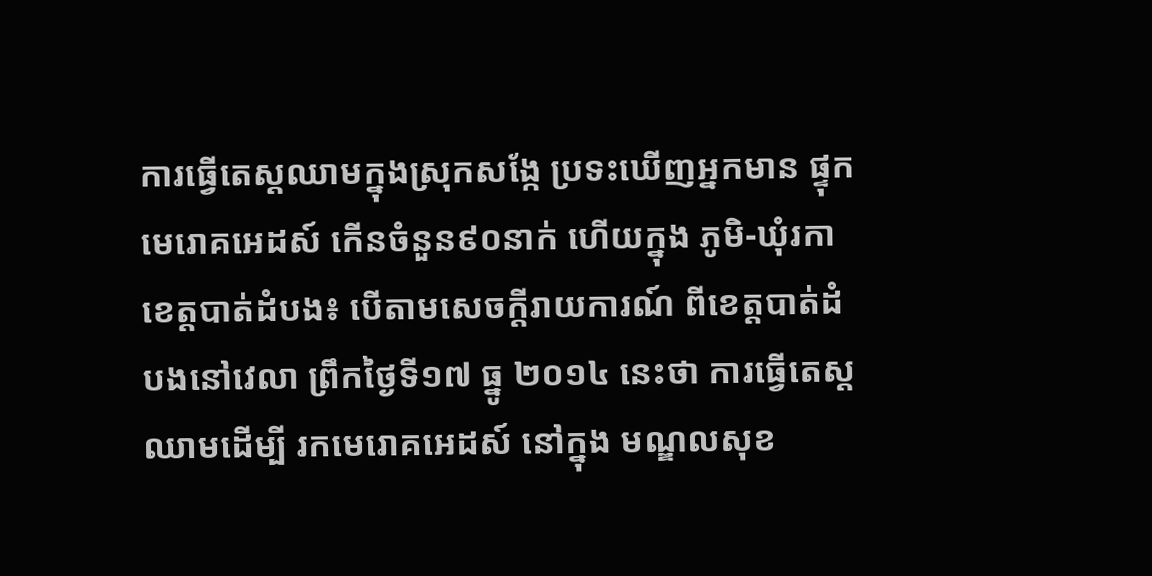ការធ្វើតេស្តឈាមក្នុងស្រុកសង្កែ ប្រទះឃើញអ្នកមាន ផ្ទុកមេរោគអេដស៍ កើនចំនួន៩០នាក់ ហើយក្នុង ភូមិ-ឃុំរកា
ខេត្តបាត់ដំបង៖ បើតាមសេចក្តីរាយការណ៍ ពីខេត្តបាត់ដំបងនៅវេលា ព្រឹកថ្ងៃទី១៧ ធ្នូ ២០១៤ នេះថា ការធ្វើតេស្តឈាមដើម្បី រកមេរោគអេដស៍ នៅក្នុង មណ្ឌលសុខ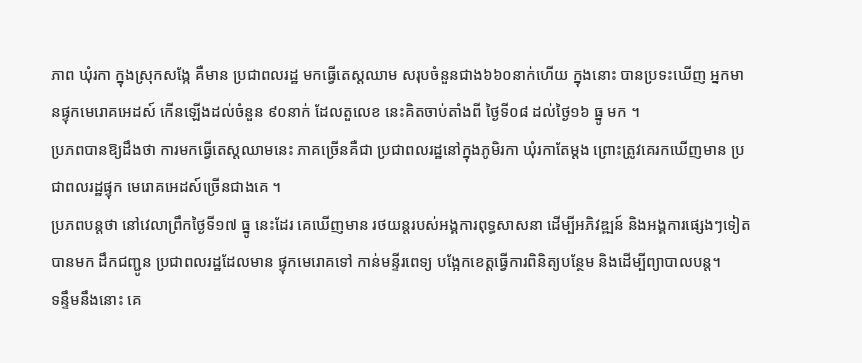ភាព ឃុំរកា ក្នុងស្រុកសង្កែ គឺមាន ប្រជាពលរដ្ឋ មកធ្វើតេស្តឈាម សរុបចំនួនជាង៦៦០នាក់ហើយ ក្នុងនោះ បានប្រទះឃើញ អ្នកមានផ្ទុកមេរោគអេដស៍ កើនឡើងដល់ចំនួន ៩០នាក់ ដែលតួលេខ នេះគិតចាប់តាំងពី ថ្ងៃទី០៨ ដល់ថ្ងៃ១៦ ធ្នូ មក ។
ប្រភពបានឱ្យដឹងថា ការមកធ្វើតេស្តឈាមនេះ ភាគច្រើនគឺជា ប្រជាពលរដ្ឋនៅក្នុងភូមិរកា ឃុំរកាតែម្តង ព្រោះត្រូវគេរកឃើញមាន ប្រជាពលរដ្ឋផ្ទុក មេរោគអេដស៍ច្រើនជាងគេ ។
ប្រភពបន្តថា នៅវេលាព្រឹកថ្ងៃទី១៧ ធ្នូ នេះដែរ គេឃើញមាន រថយន្តរបស់អង្គការពុទ្ធសាសនា ដើម្បីអភិវឌ្ឍន៍ និងអង្គការផ្សេងៗទៀត បានមក ដឹកជញ្ជូន ប្រជាពលរដ្ឋដែលមាន ផ្ទុកមេរោគទៅ កាន់មន្ទីរពេទ្យ បង្អែកខេត្តធ្វើការពិនិត្យបន្ថែម និងដើម្បីព្យាបាលបន្ត។
ទន្ទឹមនឹងនោះ គេ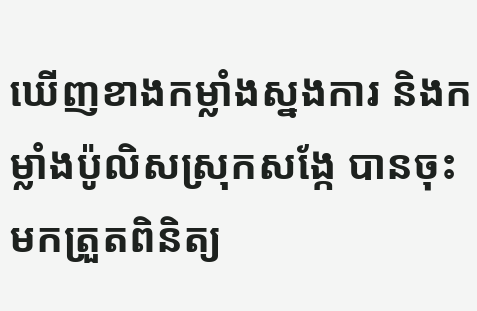ឃើញខាងកម្លាំងស្នងការ និងកម្លាំងប៉ូលិសស្រុកសង្កែ បានចុះមកត្រួតពិនិត្យ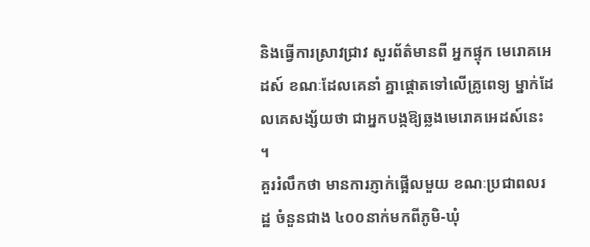និងធ្វើការស្រាវជ្រាវ សួរព័ត៌មានពី អ្នកផ្ទុក មេរោគអេដស៍ ខណៈដែលគេនាំ គ្នាផ្តោតទៅលើគ្រូពេទ្យ ម្នាក់ដែលគេសង្ស័យថា ជាអ្នកបង្កឱ្យឆ្លងមេរោគអេដស៍នេះ ។
គួររំលឹកថា មានការភ្ញាក់ផ្អើលមួយ ខណៈប្រជាពលរដ្ឋ ចំនួនជាង ៤០០នាក់មកពីភូមិ-ឃុំ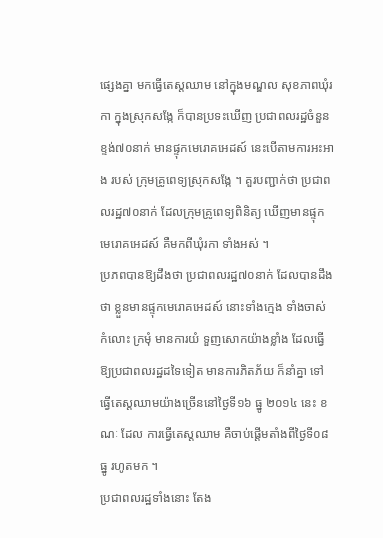ផ្សេងគ្នា មកធ្វើតេស្តឈាម នៅក្នុងមណ្ឌល សុខភាពឃុំរកា ក្នុងស្រុកសង្កែ ក៏បានប្រទះឃើញ ប្រជាពលរដ្ឋចំនួន ខ្ទង់៧០នាក់ មានផ្ទុកមេរោគអេដស៍ នេះបើតាមការអះអាង របស់ ក្រុមគ្រូពេទ្យស្រុកសង្កែ ។ គួរបញ្ជាក់ថា ប្រជាពលរដ្ឋ៧០នាក់ ដែលក្រុមគ្រូពេទ្យពិនិត្យ ឃើញមានផ្ទុកមេរោគអេដស៍ គឺមកពីឃុំរកា ទាំងអស់ ។
ប្រភពបានឱ្យដឹងថា ប្រជាពលរដ្ឋ៧០នាក់ ដែលបានដឹងថា ខ្លួនមានផ្ទុកមេរោគអេដស៍ នោះទាំងក្មេង ទាំងចាស់ កំលោះ ក្រមុំ មានការយំ ទួញសោកយ៉ាងខ្លាំង ដែលធ្វើឱ្យប្រជាពលរដ្ឋដទៃទៀត មានការភិតភ័យ ក៏នាំគ្នា ទៅធ្វើតេស្តឈាមយ៉ាងច្រើននៅថ្ងៃទី១៦ ធ្នូ ២០១៤ នេះ ខណៈ ដែល ការធ្វើតេស្តឈាម គឺចាប់ផ្តើមតាំងពីថ្ងៃទី០៨ ធ្នូ រហូតមក ។
ប្រជាពលរដ្ឋទាំងនោះ តែង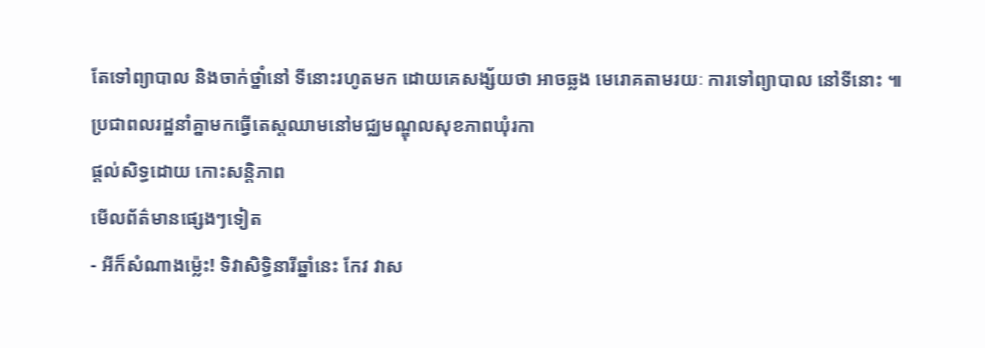តែទៅព្យាបាល និងចាក់ថ្នាំនៅ ទីនោះរហូតមក ដោយគេសង្ស័យថា អាចឆ្លង មេរោគតាមរយៈ ការទៅព្យាបាល នៅទីនោះ ៕
ប្រជាពលរដ្ឋនាំគ្នាមកធ្វើតេស្តឈាមនៅមជ្ឈមណ្ឌុលសុខភាពឃុំរកា
ផ្តល់សិទ្ធដោយ កោះសន្តិភាព
មើលព័ត៌មានផ្សេងៗទៀត
- អីក៏សំណាងម្ល៉េះ! ទិវាសិទ្ធិនារីឆ្នាំនេះ កែវ វាស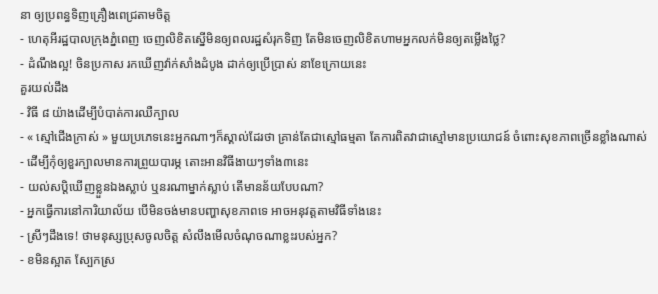នា ឲ្យប្រពន្ធទិញគ្រឿងពេជ្រតាមចិត្ត
- ហេតុអីរដ្ឋបាលក្រុងភ្នំពេញ ចេញលិខិតស្នើមិនឲ្យពលរដ្ឋសំរុកទិញ តែមិនចេញលិខិតហាមអ្នកលក់មិនឲ្យតម្លើងថ្លៃ?
- ដំណឹងល្អ! ចិនប្រកាស រកឃើញវ៉ាក់សាំងដំបូង ដាក់ឲ្យប្រើប្រាស់ នាខែក្រោយនេះ
គួរយល់ដឹង
- វិធី ៨ យ៉ាងដើម្បីបំបាត់ការឈឺក្បាល
- « ស្មៅជើងក្រាស់ » មួយប្រភេទនេះអ្នកណាៗក៏ស្គាល់ដែរថា គ្រាន់តែជាស្មៅធម្មតា តែការពិតវាជាស្មៅមានប្រយោជន៍ ចំពោះសុខភាពច្រើនខ្លាំងណាស់
- ដើម្បីកុំឲ្យខួរក្បាលមានការព្រួយបារម្ភ តោះអានវិធីងាយៗទាំង៣នេះ
- យល់សប្តិឃើញខ្លួនឯងស្លាប់ ឬនរណាម្នាក់ស្លាប់ តើមានន័យបែបណា?
- អ្នកធ្វើការនៅការិយាល័យ បើមិនចង់មានបញ្ហាសុខភាពទេ អាចអនុវត្តតាមវិធីទាំងនេះ
- ស្រីៗដឹងទេ! ថាមនុស្សប្រុសចូលចិត្ត សំលឹងមើលចំណុចណាខ្លះរបស់អ្នក?
- ខមិនស្អាត ស្បែកស្រ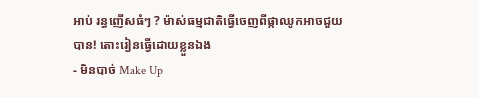អាប់ រន្ធញើសធំៗ ? ម៉ាស់ធម្មជាតិធ្វើចេញពីផ្កាឈូកអាចជួយបាន! តោះរៀនធ្វើដោយខ្លួនឯង
- មិនបាច់ Make Up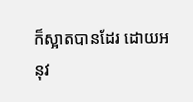ក៏ស្អាតបានដែរ ដោយអនុវ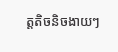ត្តតិចនិចងាយៗ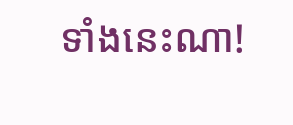ទាំងនេះណា!